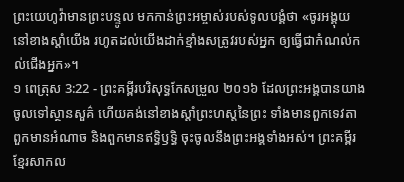ព្រះយេហូវ៉ាមានព្រះបន្ទូល មកកាន់ព្រះអម្ចាស់របស់ទូលបង្គំថា «ចូរអង្គុយនៅខាងស្តាំយើង រហូតដល់យើងដាក់ខ្មាំងសត្រូវរបស់អ្នក ឲ្យធ្វើជាកំណល់កល់ជើងអ្នក»។
១ ពេត្រុស 3:22 - ព្រះគម្ពីរបរិសុទ្ធកែសម្រួល ២០១៦ ដែលព្រះអង្គបានយាងចូលទៅស្ថានសួគ៌ ហើយគង់នៅខាងស្តាំព្រះហស្តនៃព្រះ ទាំងមានពួកទេវតា ពួកមានអំណាច និងពួកមានឥទ្ធិឫទ្ធិ ចុះចូលនឹងព្រះអង្គទាំងអស់។ ព្រះគម្ពីរខ្មែរសាកល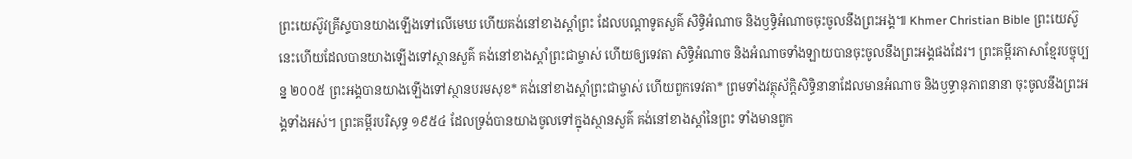ព្រះយេស៊ូវគ្រីស្ទបានយាងឡើងទៅលើមេឃ ហើយគង់នៅខាងស្ដាំព្រះ ដែលបណ្ដាទូតសួគ៌ សិទ្ធិអំណាច និងឫទ្ធិអំណាចចុះចូលនឹងព្រះអង្គ៕ Khmer Christian Bible ព្រះយេស៊ូនេះហើយដែលបានយាងឡើងទៅស្ថានសួគ៌ គង់នៅខាងស្ដាំព្រះជាម្ចាស់ ហើយឲ្យទេវតា សិទ្ធិអំណាច និងអំណាចទាំងឡាយបានចុះចូលនឹងព្រះអង្គផងដែរ។ ព្រះគម្ពីរភាសាខ្មែរបច្ចុប្បន្ន ២០០៥ ព្រះអង្គបានយាងឡើងទៅស្ថានបរមសុខ* គង់នៅខាងស្ដាំព្រះជាម្ចាស់ ហើយពួកទេវតា* ព្រមទាំងវត្ថុស័ក្តិសិទ្ធិនានាដែលមានអំណាច និងឫទ្ធានុភាពនានា ចុះចូលនឹងព្រះអង្គទាំងអស់។ ព្រះគម្ពីរបរិសុទ្ធ ១៩៥៤ ដែលទ្រង់បានយាងចូលទៅក្នុងស្ថានសួគ៌ គង់នៅខាងស្តាំនៃព្រះ ទាំងមានពួក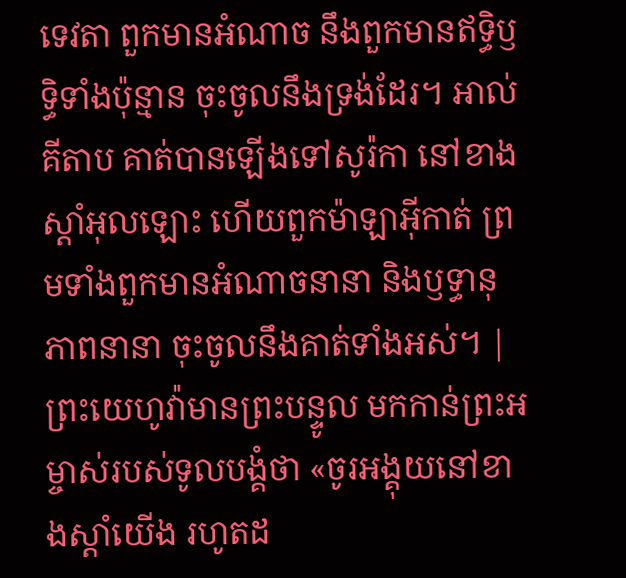ទេវតា ពួកមានអំណាច នឹងពួកមានឥទ្ធិឫទ្ធិទាំងប៉ុន្មាន ចុះចូលនឹងទ្រង់ដែរ។ អាល់គីតាប គាត់បានឡើងទៅសូរ៉កា នៅខាងស្ដាំអុលឡោះ ហើយពួកម៉ាឡាអ៊ីកាត់ ព្រមទាំងពួកមានអំណាចនានា និងឫទ្ធានុភាពនានា ចុះចូលនឹងគាត់ទាំងអស់។ |
ព្រះយេហូវ៉ាមានព្រះបន្ទូល មកកាន់ព្រះអម្ចាស់របស់ទូលបង្គំថា «ចូរអង្គុយនៅខាងស្តាំយើង រហូតដ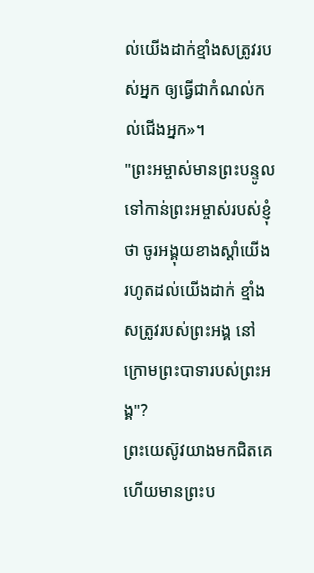ល់យើងដាក់ខ្មាំងសត្រូវរបស់អ្នក ឲ្យធ្វើជាកំណល់កល់ជើងអ្នក»។
"ព្រះអម្ចាស់មានព្រះបន្ទូល ទៅកាន់ព្រះអម្ចាស់របស់ខ្ញុំថា ចូរអង្គុយខាងស្តាំយើង រហូតដល់យើងដាក់ ខ្មាំងសត្រូវរបស់ព្រះអង្គ នៅក្រោមព្រះបាទារបស់ព្រះអង្គ"?
ព្រះយេស៊ូវយាងមកជិតគេ ហើយមានព្រះប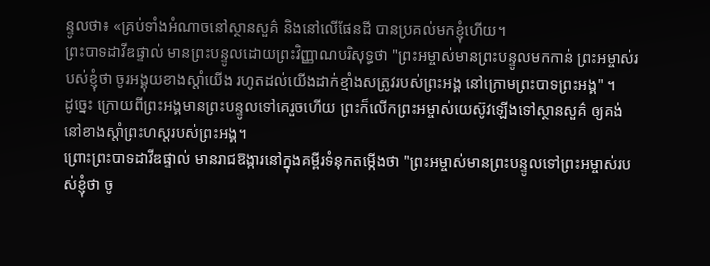ន្ទូលថា៖ «គ្រប់ទាំងអំណាចនៅស្ថានសួគ៌ និងនៅលើផែនដី បានប្រគល់មកខ្ញុំហើយ។
ព្រះបាទដាវីឌផ្ទាល់ មានព្រះបន្ទូលដោយព្រះវិញ្ញាណបរិសុទ្ធថា "ព្រះអម្ចាស់មានព្រះបន្ទូលមកកាន់ ព្រះអម្ចាស់របស់ខ្ញុំថា ចូរអង្គុយខាងស្តាំយើង រហូតដល់យើងដាក់ខ្មាំងសត្រូវរបស់ព្រះអង្គ នៅក្រោមព្រះបាទព្រះអង្គ" ។
ដូច្នេះ ក្រោយពីព្រះអង្គមានព្រះបន្ទូលទៅគេរួចហើយ ព្រះក៏លើកព្រះអម្ចាស់យេស៊ូវឡើងទៅស្ថានសួគ៌ ឲ្យគង់នៅខាងស្តាំព្រះហស្តរបស់ព្រះអង្គ។
ព្រោះព្រះបាទដាវីឌផ្ទាល់ មានរាជឱង្ការនៅក្នុងគម្ពីរទំនុកតម្កើងថា "ព្រះអម្ចាស់មានព្រះបន្ទូលទៅព្រះអម្ចាស់របស់ខ្ញុំថា ចូ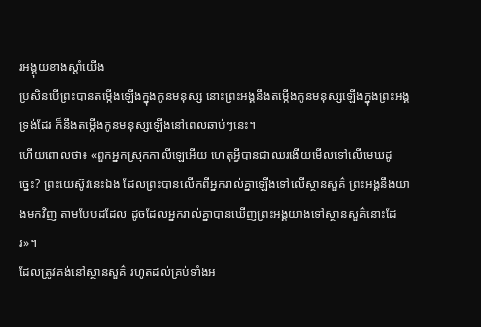រអង្គុយខាងស្តាំយើង
ប្រសិនបើព្រះបានតម្កើងឡើងក្នុងកូនមនុស្ស នោះព្រះអង្គនឹងតម្កើងកូនមនុស្សឡើងក្នុងព្រះអង្គទ្រង់ដែរ ក៏នឹងតម្កើងកូនមនុស្សឡើងនៅពេលឆាប់ៗនេះ។
ហើយពោលថា៖ «ពួកអ្នកស្រុកកាលីឡេអើយ ហេតុអ្វីបានជាឈរងើយមើលទៅលើមេឃដូច្នេះ? ព្រះយេស៊ូវនេះឯង ដែលព្រះបានលើកពីអ្នករាល់គ្នាឡើងទៅលើស្ថានសួគ៌ ព្រះអង្គនឹងយាងមកវិញ តាមបែបដដែល ដូចដែលអ្នករាល់គ្នាបានឃើញព្រះអង្គយាងទៅស្ថានសួគ៌នោះដែរ»។
ដែលត្រូវគង់នៅស្ថានសួគ៌ រហូតដល់គ្រប់ទាំងអ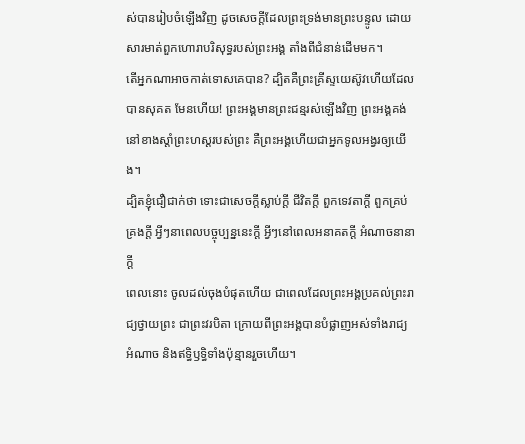ស់បានរៀបចំឡើងវិញ ដូចសេចក្ដីដែលព្រះទ្រង់មានព្រះបន្ទូល ដោយសារមាត់ពួកហោរាបរិសុទ្ធរបស់ព្រះអង្គ តាំងពីជំនាន់ដើមមក។
តើអ្នកណាអាចកាត់ទោសគេបាន? ដ្បិតគឺព្រះគ្រីស្ទយេស៊ូវហើយដែលបានសុគត មែនហើយ! ព្រះអង្គមានព្រះជន្មរស់ឡើងវិញ ព្រះអង្គគង់នៅខាងស្តាំព្រះហស្តរបស់ព្រះ គឺព្រះអង្គហើយជាអ្នកទូលអង្វរឲ្យយើង។
ដ្បិតខ្ញុំជឿជាក់ថា ទោះជាសេចក្ដីស្លាប់ក្ដី ជីវិតក្ដី ពួកទេវតាក្ដី ពួកគ្រប់គ្រងក្ដី អ្វីៗនាពេលបច្ចុប្បន្ននេះក្ដី អ្វីៗនៅពេលអនាគតក្ដី អំណាចនានាក្ដី
ពេលនោះ ចូលដល់ចុងបំផុតហើយ ជាពេលដែលព្រះអង្គប្រគល់ព្រះរាជ្យថ្វាយព្រះ ជាព្រះវរបិតា ក្រោយពីព្រះអង្គបានបំផ្លាញអស់ទាំងរាជ្យ អំណាច និងឥទ្ធិឫទ្ធិទាំងប៉ុន្មានរួចហើយ។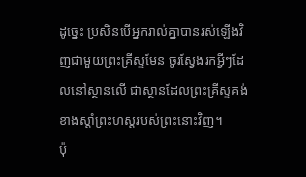ដូច្នេះ ប្រសិនបើអ្នករាល់គ្នាបានរស់ឡើងវិញជាមួយព្រះគ្រីស្ទមែន ចូរស្វែងរកអ្វីៗដែលនៅស្ថានលើ ជាស្ថានដែលព្រះគ្រីស្ទគង់ខាងស្តាំព្រះហស្តរបស់ព្រះនោះវិញ។
ប៉ុ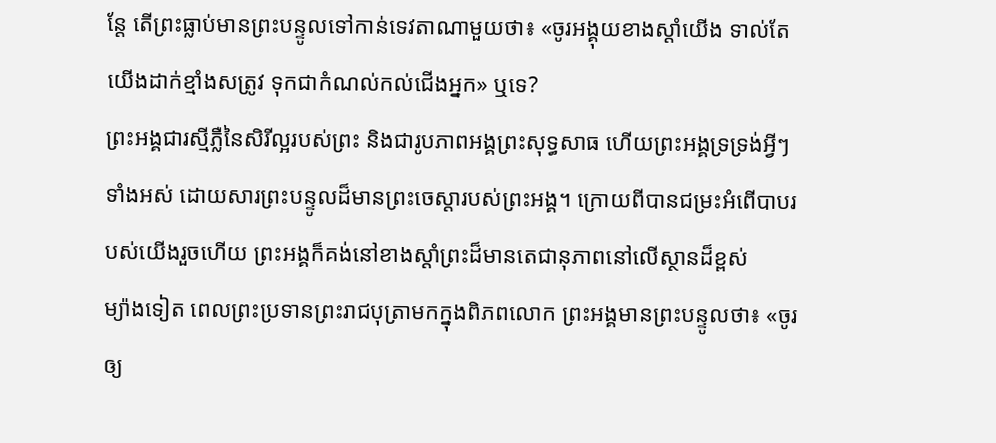ន្តែ តើព្រះធ្លាប់មានព្រះបន្ទូលទៅកាន់ទេវតាណាមួយថា៖ «ចូរអង្គុយខាងស្តាំយើង ទាល់តែយើងដាក់ខ្មាំងសត្រូវ ទុកជាកំណល់កល់ជើងអ្នក» ឬទេ?
ព្រះអង្គជារស្មីភ្លឺនៃសិរីល្អរបស់ព្រះ និងជារូបភាពអង្គព្រះសុទ្ធសាធ ហើយព្រះអង្គទ្រទ្រង់អ្វីៗទាំងអស់ ដោយសារព្រះបន្ទូលដ៏មានព្រះចេស្តារបស់ព្រះអង្គ។ ក្រោយពីបានជម្រះអំពើបាបរបស់យើងរួចហើយ ព្រះអង្គក៏គង់នៅខាងស្តាំព្រះដ៏មានតេជានុភាពនៅលើស្ថានដ៏ខ្ពស់
ម្យ៉ាងទៀត ពេលព្រះប្រទានព្រះរាជបុត្រាមកក្នុងពិភពលោក ព្រះអង្គមានព្រះបន្ទូលថា៖ «ចូរឲ្យ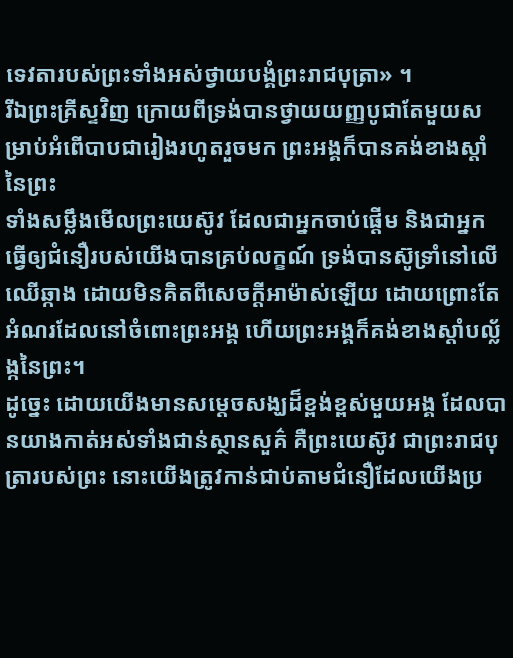ទេវតារបស់ព្រះទាំងអស់ថ្វាយបង្គំព្រះរាជបុត្រា» ។
រីឯព្រះគ្រីស្ទវិញ ក្រោយពីទ្រង់បានថ្វាយយញ្ញបូជាតែមួយសម្រាប់អំពើបាបជារៀងរហូតរួចមក ព្រះអង្គក៏បានគង់ខាងស្តាំនៃព្រះ
ទាំងសម្លឹងមើលព្រះយេស៊ូវ ដែលជាអ្នកចាប់ផ្តើម និងជាអ្នកធ្វើឲ្យជំនឿរបស់យើងបានគ្រប់លក្ខណ៍ ទ្រង់បានស៊ូទ្រាំនៅលើឈើឆ្កាង ដោយមិនគិតពីសេចក្ដីអាម៉ាស់ឡើយ ដោយព្រោះតែអំណរដែលនៅចំពោះព្រះអង្គ ហើយព្រះអង្គក៏គង់ខាងស្តាំបល្ល័ង្កនៃព្រះ។
ដូច្នេះ ដោយយើងមានសម្តេចសង្ឃដ៏ខ្ពង់ខ្ពស់មួយអង្គ ដែលបានយាងកាត់អស់ទាំងជាន់ស្ថានសួគ៌ គឺព្រះយេស៊ូវ ជាព្រះរាជបុត្រារបស់ព្រះ នោះយើងត្រូវកាន់ជាប់តាមជំនឿដែលយើងប្រ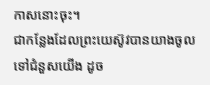កាសនោះចុះ។
ជាកន្លែងដែលព្រះយេស៊ូវបានយាងចូលទៅជំនួសយើង ដូច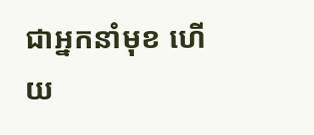ជាអ្នកនាំមុខ ហើយ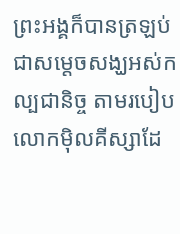ព្រះអង្គក៏បានត្រឡប់ជាសម្តេចសង្ឃអស់កល្បជានិច្ច តាមរបៀបលោកម៉ិលគីស្សាដែ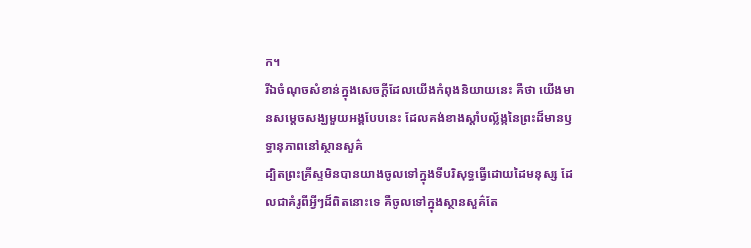ក។
រីឯចំណុចសំខាន់ក្នុងសេចក្ដីដែលយើងកំពុងនិយាយនេះ គឺថា យើងមានសម្តេចសង្ឃមួយអង្គបែបនេះ ដែលគង់ខាងស្តាំបល្ល័ង្កនៃព្រះដ៏មានឫទ្ធានុភាពនៅស្ថានសួគ៌
ដ្បិតព្រះគ្រីស្ទមិនបានយាងចូលទៅក្នុងទីបរិសុទ្ធធ្វើដោយដៃមនុស្ស ដែលជាគំរូពីអ្វីៗដ៏ពិតនោះទេ គឺចូលទៅក្នុងស្ថានសួគ៌តែ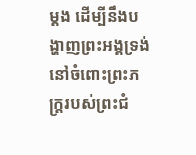ម្ដង ដើម្បីនឹងបង្ហាញព្រះអង្គទ្រង់នៅចំពោះព្រះភក្ត្ររបស់ព្រះជំ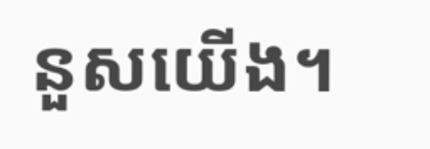នួសយើង។